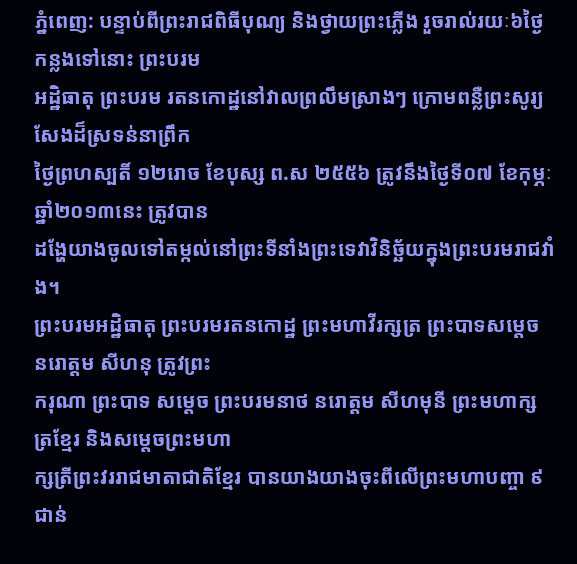ភ្នំពេញ: បន្ទាប់ពីព្រះរាជពិធីបុណ្យ និងថ្វាយព្រះភ្លើង រួចរាល់រយៈ៦ថ្ងៃកន្លងទៅនោះ ព្រះបរម
អដ្ឋិធាតុ ព្រះបរម រតនកោដ្ឋនៅវាលព្រលឹមស្រាងៗ ក្រោមពន្លឺព្រះសូរ្យសែងដ៏ស្រទន់នាព្រឹក
ថ្ងៃព្រហស្បតិ៍ ១២រោច ខែបុស្ស ព.ស ២៥៥៦ ត្រូវនឹងថ្ងៃទី០៧ ខែកុម្ភៈ ឆ្នាំ២០១៣នេះ ត្រូវបាន
ដង្ហែយាងចូលទៅតម្កល់នៅព្រះទីនាំងព្រះទេវាវិនិច្ឆ័យក្នុងព្រះបរមរាជវាំង។
ព្រះបរមអដ្ឋិធាតុ ព្រះបរមរតនកោដ្ឋ ព្រះមហាវីរក្សត្រ ព្រះបាទសម្តេច នរោត្តម សីហនុ ត្រូវព្រះ
ករុណា ព្រះបាទ សម្តេច ព្រះបរមនាថ នរោត្តម សីហមុនី ព្រះមហាក្សត្រខ្មែរ និងសម្តេចព្រះមហា
ក្សត្រីព្រះវររាជមាតាជាតិខ្មែរ បានយាងយាងចុះពីលើព្រះមហាបញ្ចា ៩ជាន់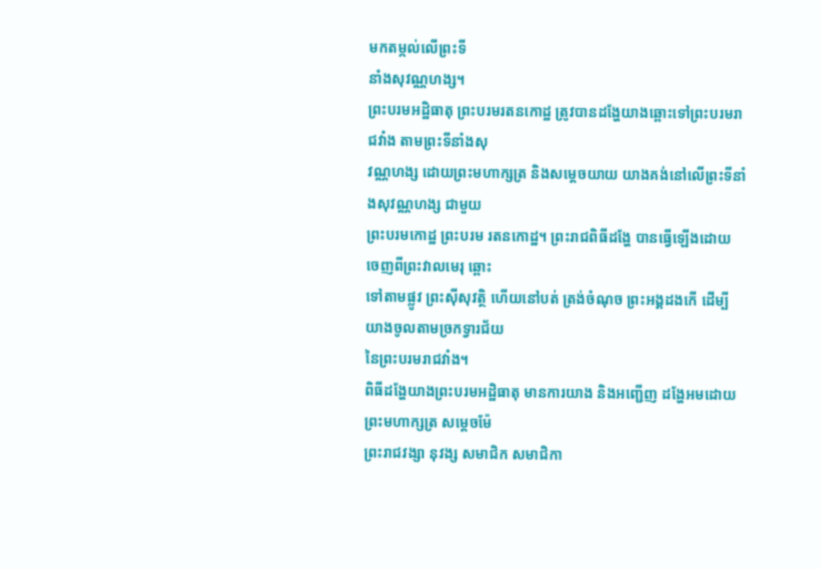មកតម្កល់លើព្រះទី
នាំងសុវណ្ណហង្ស។
ព្រះបរមអដ្ឋិធាតុ ព្រះបរមរតនកោដ្ឋ ត្រូវបានដង្ហែយាងឆ្ពោះទៅព្រះបរមរាជវាំង តាមព្រះទីនាំងសុ
វណ្ណហង្ស ដោយព្រះមហាក្សត្រ និងសម្តេចយាយ យាងគង់នៅលើព្រះទីនាំងសុវណ្ណហង្ស ជាមួយ
ព្រះបរមកោដ្ឋ ព្រះបរម រតនកោដ្ឋ។ ព្រះរាជពិធីដង្ហែ បានធ្វើឡើងដោយ ចេញពីព្រះវាលមេរុ ឆ្ពោះ
ទៅតាមផ្លូវ ព្រះស៊ីសុវត្ថិ ហើយនៅបត់ ត្រង់ចំណុច ព្រះអង្គដងកើ ដើម្បីយាងចូលតាមច្រកទ្វារជ័យ
នៃព្រះបរមរាជវាំង។
ពិធីដង្ហែយាងព្រះបរមអដ្ឋិធាតុ មានការយាង និងអញ្ជើញ ដង្ហែអមដោយ ព្រះមហាក្សត្រ សម្តេចម៉ែ
ព្រះរាជវង្សា នុវង្ស សមាជិក សមាជិកា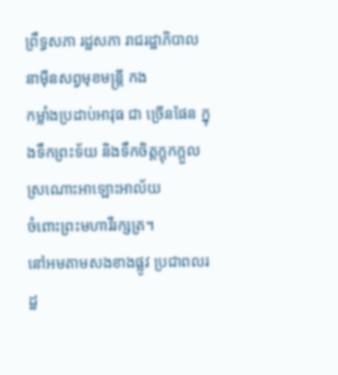ព្រឹទ្ធសភា រដ្ឋសភា រាជរដ្ឋាភិបាល នាម៉ឺនសព្វមុខមន្ត្រី កង
កម្លាំងប្រដាប់អាវុធ ជា ច្រើនផែន ក្នុងទឹកព្រះទ័យ និងទឹកចិត្តក្តុកក្តួលស្រណោះអាឡោះអាល័យ
ចំពោះព្រះមហាវីរក្សត្រ។
នៅអមតាមសងខាងផ្លូវ ប្រជាពលរដ្ឋ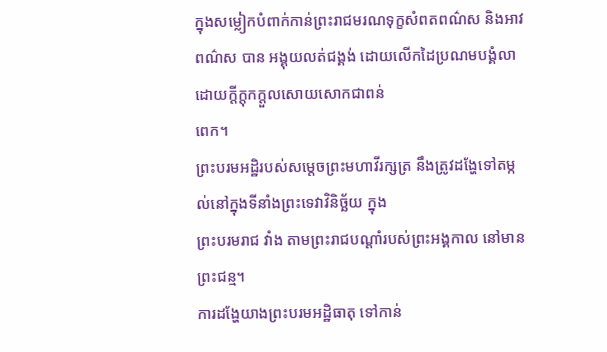ក្នុងសម្លៀកបំពាក់កាន់ព្រះរាជមរណទុក្ខសំពតពណ៌ស និងអាវ
ពណ៌ស បាន អង្គុយលត់ជង្គង់ ដោយលើកដៃប្រណមបង្គំលា ដោយក្តីក្តុកក្តួលសោយសោកជាពន់
ពេក។
ព្រះបរមអដ្ឋិរបស់សម្តេចព្រះមហាវីរក្សត្រ នឹងត្រូវដង្ហែទៅតម្កល់នៅក្នុងទីនាំងព្រះទេវាវិនិច្ឆ័យ ក្នុង
ព្រះបរមរាជ វាំង តាមព្រះរាជបណ្តាំរបស់ព្រះអង្គកាល នៅមានព្រះជន្ម។
ការដង្ហែយាងព្រះបរមអដ្ឋិធាតុ ទៅកាន់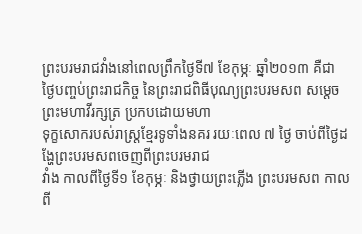ព្រះបរមរាជវាំងនៅពេលព្រឹកថ្ងៃទី៧ ខែកុម្ភៈ ឆ្នាំ២០១៣ គឺជា
ថ្ងៃបញ្ចប់ព្រះរាជកិច្ច នៃព្រះរាជពិធីបុណ្យព្រះបរមសព សម្តេចព្រះមហាវីរក្សត្រ ប្រកបដោយមហា
ទុក្ខសោករបស់រាស្រ្តខ្មែរទូទាំងនគរ រយៈពេល ៧ ថ្ងៃ ចាប់ពីថ្ងៃដង្ហែព្រះបរមសពចេញពីព្រះបរមរាជ
វាំង កាលពីថ្ងៃទី១ ខែកុម្ភៈ និងថ្វាយព្រះភ្លើង ព្រះបរមសព កាលពី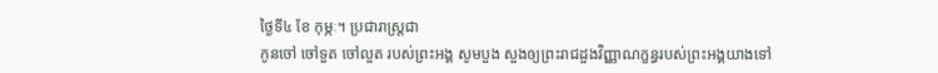ថ្ងៃទី៤ ខែ កុម្ភៈ។ ប្រជារាស្រ្តជា
កូនចៅ ចៅទួត ចៅលួត របស់ព្រះអង្គ សូមបួង សួងឲ្យព្រះរាជដួងវិញ្ញាណក្ខន្ធរបស់ព្រះអង្គយាងទៅ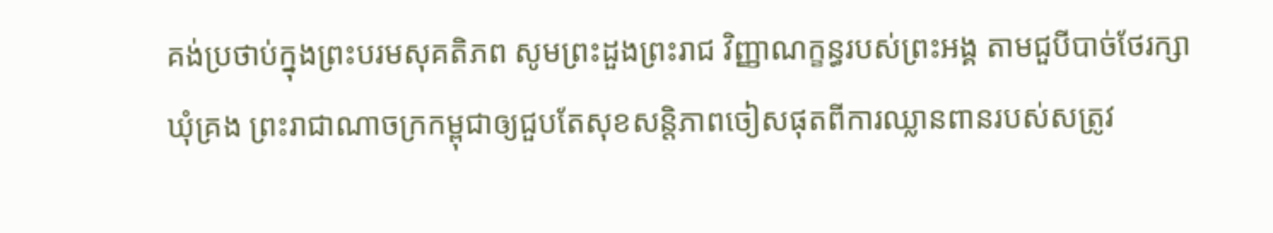គង់ប្រថាប់ក្នុងព្រះបរមសុគតិភព សូមព្រះដួងព្រះរាជ វិញ្ញាណក្ខន្ធរបស់ព្រះអង្គ តាមជួបីបាច់ថែរក្សា
ឃុំគ្រង ព្រះរាជាណាចក្រកម្ពុជាឲ្យជួបតែសុខសន្តិភាពចៀសផុតពីការឈ្លានពានរបស់សត្រូវ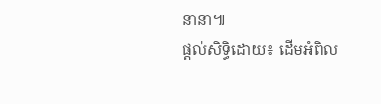នានា៕
ផ្តល់សិទ្ធិដោយ៖ ដើមអំពិល